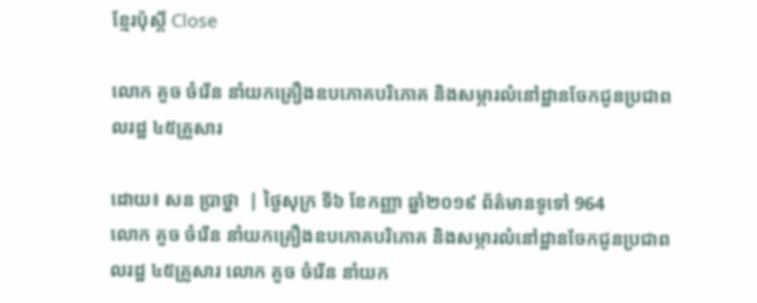ខ្មែរប៉ុស្ដិ៍ Close

លោក គួច ចំរើន នាំយកគ្រឿងឧបភោគបរិភោគ និងសម្ភារលំនៅដ្ឋានចែកជូនប្រជាពលរដ្ឋ ៤៥គ្រួសារ

ដោយ៖ សន ប្រាថ្នា  | ថ្ងៃសុក្រ ទី៦ ខែកញ្ញា ឆ្នាំ២០១៩ ព័ត៌មានទូទៅ 964
លោក គួច ចំរើន នាំយកគ្រឿងឧបភោគបរិភោគ និងសម្ភារលំនៅដ្ឋានចែកជូនប្រជាពលរដ្ឋ ៤៥គ្រួសារ លោក គួច ចំរើន នាំយក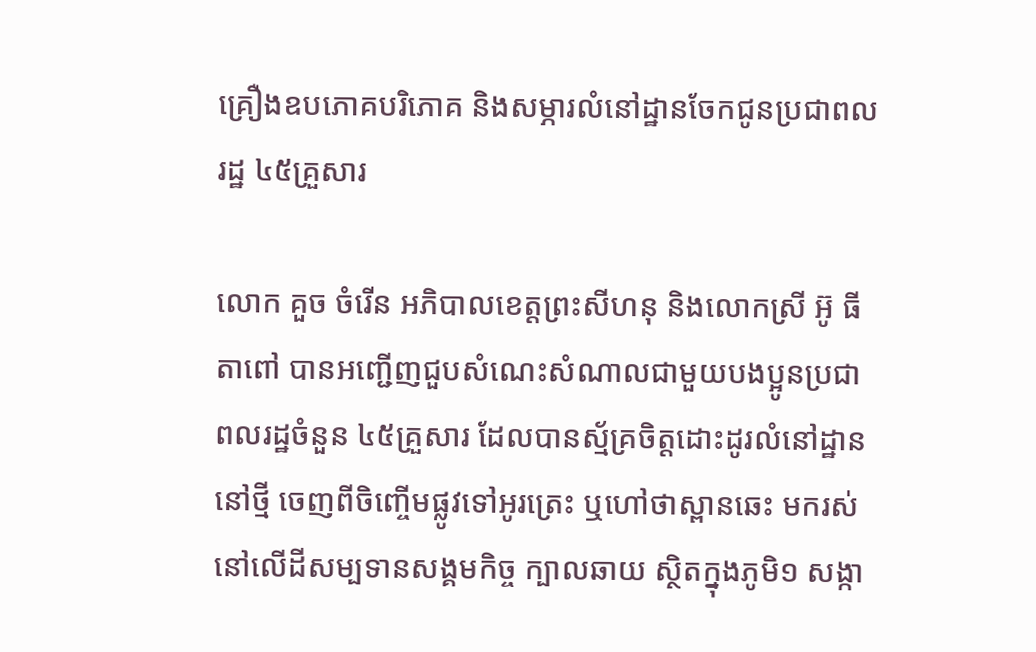គ្រឿងឧបភោគបរិភោគ និងសម្ភារលំនៅដ្ឋានចែកជូនប្រជាពលរដ្ឋ ៤៥គ្រួសារ

លោក គួច ចំរើន អភិបាលខេត្តព្រះសីហនុ និងលោកស្រី អ៊ូ ធីតាពៅ បានអញ្ជើញជួបសំណេះសំណាលជាមួយបងប្អូនប្រជាពលរដ្ឋចំនួន ៤៥គ្រួសារ ដែលបានស្ម័គ្រចិត្តដោះដូរលំនៅដ្ឋាននៅថ្មី ចេញពីចិញ្ចើមផ្លូវទៅអូរត្រេះ ឬហៅថាស្ពានឆេះ មករស់នៅលើដីសម្បទានសង្គមកិច្ច ក្បាលឆាយ ស្ថិតក្នុងភូមិ១ សង្កា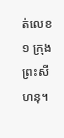ត់លេខ១ ក្រុងព្រះសីហនុ។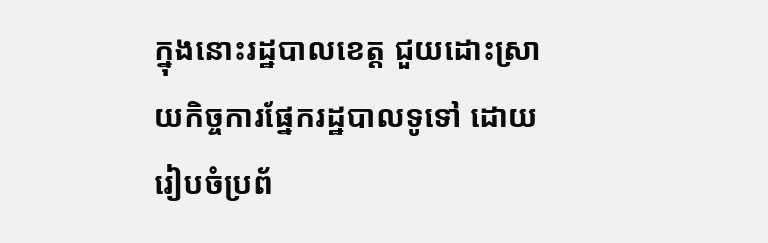ក្នុងនោះរដ្ឋបាលខេត្ត ជួយដោះស្រាយកិច្ចការផ្នែករដ្ឋបាលទូទៅ ដោយរៀបចំប្រព័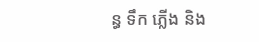ន្ធ ទឹក ភ្លើង និង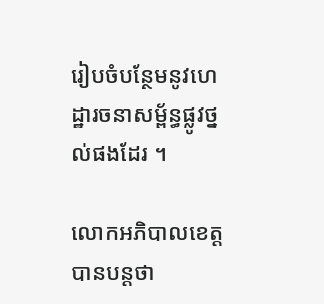រៀបចំបន្ថែមនូវហេដ្ឋារចនាសម្ព័ន្ធផ្លូវថ្នល់ផងដែរ ។

លោកអភិបាលខេត្ត បានបន្តថា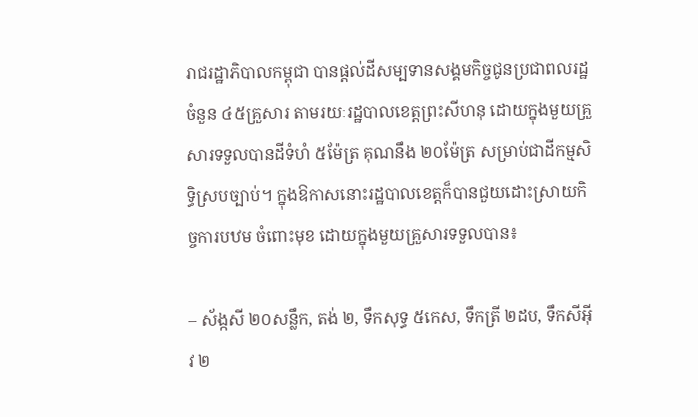រាជរដ្ឋាភិបាលកម្ពុជា បានផ្តល់ដីសម្បទានសង្គមកិច្ចជូនប្រជាពលរដ្ឋចំនួន ៤៥គ្រួសារ តាមរយៈរដ្ឋបាលខេត្តព្រះសីហនុ ដោយក្នុងមួយគ្រួសារទទួលបានដីទំហំ ៥ម៉ែត្រ គុណនឹង ២០ម៉ែត្រ សម្រាប់ជាដីកម្មសិទ្ធិស្របច្បាប់។ ក្នុងឱកាសនោះរដ្ឋបាលខេត្តក៏បានជួយដោះស្រាយកិច្ចការបឋម ចំពោះមុខ ដោយក្នុងមួយគ្រួសារទទួលបាន៖

– ស័ង្កសី ២០សន្លឹក, តង់ ២, ទឹកសុទ្ធ ៥កេស, ទឹកត្រី ២ដប, ទឹកសីអ៊ីវ ២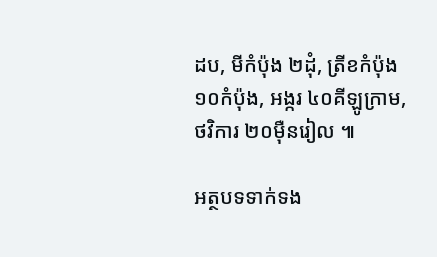ដប, មីកំប៉ុង ២ដុំ, ត្រីខកំប៉ុង ១០កំប៉ុង, អង្ករ ៤០គីឡូក្រាម, ថវិការ ២០ម៉ឺនរៀល ៕

អត្ថបទទាក់ទង